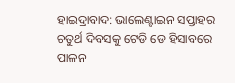ହାଇଦ୍ରାବାଦ: ଭାଲେଣ୍ଟାଇନ ସପ୍ତାହର ଚତୁର୍ଥ ଦିବସକୁ ଟେଡି ଡେ ହିସାବରେ ପାଳନ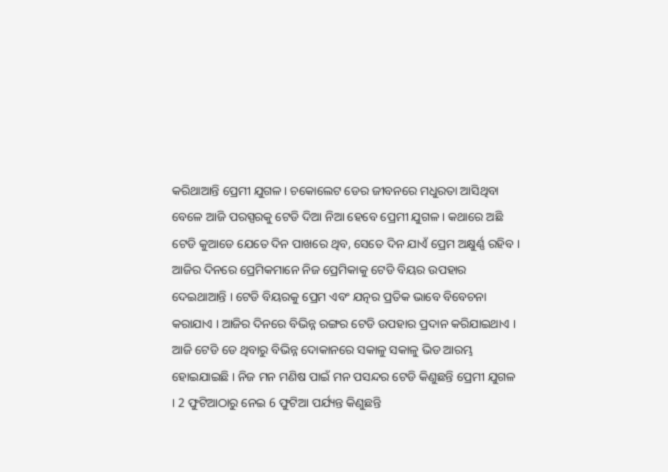କରିଥାଆନ୍ତି ପ୍ରେମୀ ଯୁଗଳ । ଚକୋଲେଟ ଡେର ଜୀବନରେ ମଧୁରତା ଆସିଥିବା ବେଳେ ଆଜି ପରସ୍ପରକୁ ଟେଡି ଦିଆ ନିଆ ହେବେ ପ୍ରେମୀ ଯୁଗଳ । କଥାରେ ଅଛି ଟେଡି କୁଆଡେ ଯେତେ ଦିନ ପାଖରେ ଥିବ, ସେତେ ଦିନ ଯାଏଁ ପ୍ରେମ ଅକ୍ଷୁର୍ଣ୍ଣ ରହିବ । ଆଜିର ଦିନରେ ପ୍ରେମିକମାନେ ନିଜ ପ୍ରେମିକାକୁ ଟେଡି ବିୟର ଉପହାର ଦେଇଥାଆନ୍ତି । ଟେଡି ବିୟରକୁ ପ୍ରେମ ଏବଂ ଯତ୍ନର ପ୍ରତିକ ଭାବେ ବିବେଚନା କରାଯାଏ । ଆଜିର ଦିନରେ ବିଭିନ୍ନ ରଙ୍ଗର ଟେଡି ଉପହାର ପ୍ରଦାନ କରିଯାଇଥାଏ ।
ଆଜି ଟେଡି ଡେ ଥିବାରୁ ବିଭିନ୍ନ ଦୋକାନରେ ସକାଳୁ ସକାଳୁ ଭିଡ ଆରମ୍ଭ ହୋଇଯାଇଛି । ନିଜ ମନ ମଣିଷ ପାଇଁ ମନ ପସନ୍ଦର ଟେଡି କିଣୁଛନ୍ତି ପ୍ରେମୀ ଯୁଗଳ । 2 ଫୁଟିଆଠାରୁ ନେଇ 6 ଫୁଟିଆ ପର୍ଯ୍ୟନ୍ତ କିଣୁଛନ୍ତି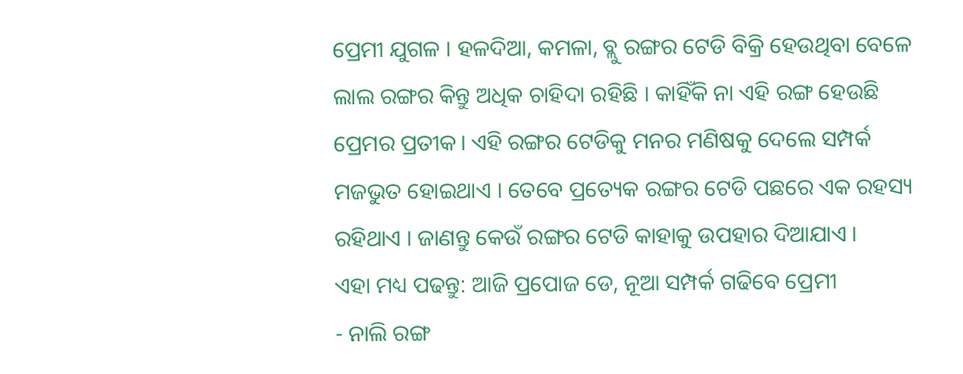ପ୍ରେମୀ ଯୁଗଳ । ହଳଦିଆ, କମଳା, ବ୍ଲୁ ରଙ୍ଗର ଟେଡି ବିକ୍ରି ହେଉଥିବା ବେଳେ ଲାଲ ରଙ୍ଗର କିନ୍ତୁ ଅଧିକ ଚାହିଦା ରହିଛି । କାହିଁକି ନା ଏହି ରଙ୍ଗ ହେଉଛି ପ୍ରେମର ପ୍ରତୀକ। ଏହି ରଙ୍ଗର ଟେଡିକୁ ମନର ମଣିଷକୁ ଦେଲେ ସମ୍ପର୍କ ମଜଭୁତ ହୋଇଥାଏ । ତେବେ ପ୍ରତ୍ୟେକ ରଙ୍ଗର ଟେଡି ପଛରେ ଏକ ରହସ୍ୟ ରହିଥାଏ । ଜାଣନ୍ତୁ କେଉଁ ରଙ୍ଗର ଟେଡି କାହାକୁ ଉପହାର ଦିଆଯାଏ ।
ଏହା ମଧ୍ୟ ପଢନ୍ତୁ: ଆଜି ପ୍ରପୋଜ ଡେ, ନୂଆ ସମ୍ପର୍କ ଗଢିବେ ପ୍ରେମୀ
- ନାଲି ରଙ୍ଗ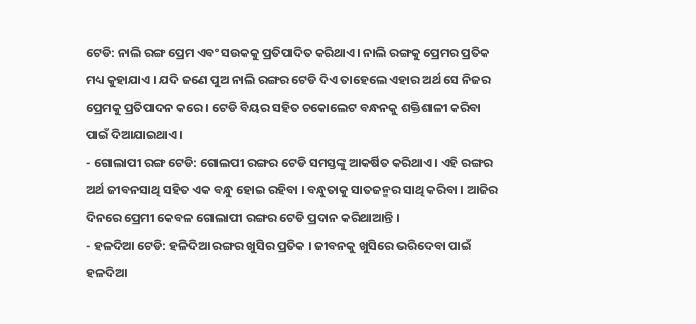ଟେଡି: ନାଲି ରଙ୍ଗ ପ୍ରେମ ଏବଂ ସଉକକୁ ପ୍ରତିପାଦିତ କରିଥାଏ । ନାଲି ରଙ୍ଗକୁ ପ୍ରେମର ପ୍ରତିକ ମଧ୍ୟ କୁହାଯାଏ । ଯଦି ଜଣେ ପୁଅ ନାଲି ରଙ୍ଗର ଟେଡି ଦିଏ ତାହେଲେ ଏହାର ଅର୍ଥ ସେ ନିଜର ପ୍ରେମକୁ ପ୍ରତିପାଦନ କରେ । ଟେଡି ବିୟର ସହିତ ଚକୋଲେଟ ବନ୍ଧନକୁ ଶକ୍ତିଶାଳୀ କରିବା ପାଇଁ ଦିଆଯାଇଥାଏ ।
- ଗୋଲାପୀ ରଙ୍ଗ ଟେଡି: ଗୋଲପୀ ରଙ୍ଗର ଟେଡି ସମସ୍ତଙ୍କୁ ଆକର୍ଷିତ କରିଥାଏ । ଏହି ରଙ୍ଗର ଅର୍ଥ ଜୀବନସାଥି ସହିତ ଏକ ବନ୍ଧୁ ହୋଇ ରହିବା । ବନ୍ଧୁତାକୁ ସାତଜନ୍ମର ସାଥି କରିବା । ଆଜିର ଦିନରେ ପ୍ରେମୀ କେବଳ ଗୋଲାପୀ ରଙ୍ଗର ଟେଡି ପ୍ରଦାନ କରିଥାଆନ୍ତି ।
- ହଳଦିଆ ଟେଡି: ହଳିଦିଆ ରଙ୍ଗର ଖୁସିର ପ୍ରତିକ । ଜୀବନକୁ ଖୁସିରେ ଭରିଦେବା ପାଇଁ ହଳଦିଆ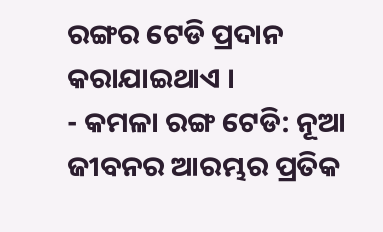ରଙ୍ଗର ଟେଡି ପ୍ରଦାନ କରାଯାଇଥାଏ ।
- କମଳା ରଙ୍ଗ ଟେଡି: ନୂଆ ଜୀବନର ଆରମ୍ଭର ପ୍ରତିକ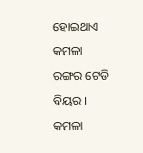ହୋଇଥାଏ କମଳା ରଙ୍ଗର ଟେଡି ବିୟର । କମଳା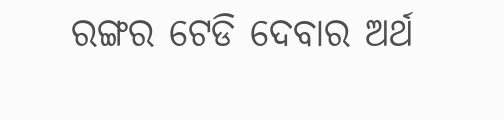ରଙ୍ଗର ଟେଡି ଦେବାର ଅର୍ଥ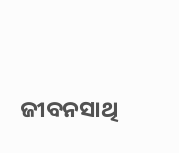ଜୀବନସାଥି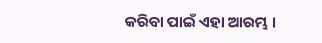କରିବା ପାଇଁ ଏହା ଆରମ୍ଭ ।